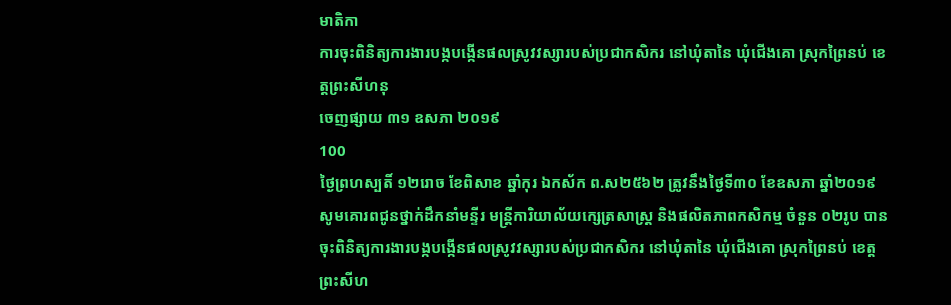មាតិកា
ការចុះពិនិត្យការងារបង្កបង្កើនផលស្រូវវស្សារបស់ប្រជាកសិករ នៅឃុំតានៃ ឃុំជើងគោ ស្រុកព្រៃនប់ ខេត្តព្រះសីហនុ
ចេញផ្សាយ ៣១ ឧសភា ២០១៩
100
ថ្ងៃព្រហស្បតិ៍ ១២រោច ខែពិសាខ ឆ្នាំកុរ ឯកស័ក ព.ស២៥៦២ ត្រូវនឹងថ្ងៃទី៣០ ខែឧសភា ឆ្នាំ២០១៩ សូមគោរពជូនថ្នាក់ដឹកនាំមន្ទីរ មន្ត្រីការិយាល័យក្សេត្រសាស្ត្រ និងផលិតភាពកសិកម្ម ចំនួន ០២រូប បានចុះពិនិត្យការងារបង្កបង្កើនផលស្រូវវស្សារបស់ប្រជាកសិករ នៅឃុំតានៃ ឃុំជើងគោ ស្រុកព្រៃនប់ ខេត្តព្រះសីហ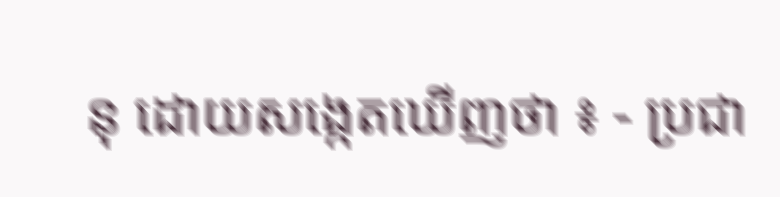នុ ដោយសង្កេតឃើញថា ៖ - ប្រជា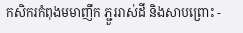កសិករកំពុងមមាញឹក ភ្ជួររាស់ដី និងសាបព្រោះ -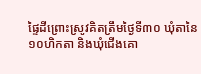ផ្ទៃដីព្រោះស្រូវគិតត្រឹមថ្ងៃទី៣០ ឃុំតានៃ ១០ហិកតា និងឃុំជើងគោ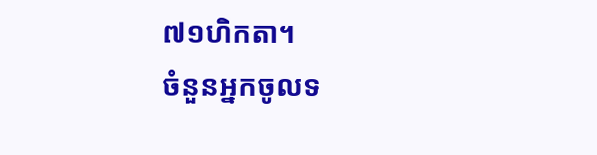៧១ហិកតា។
ចំនួនអ្នកចូលទ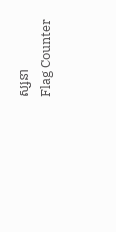ស្សនា
Flag Counter